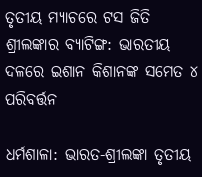ତୃତୀୟ ମ୍ୟାଚରେ ଟସ ଜିତି ଶ୍ରୀଲଙ୍କାର ବ୍ୟାଟିଙ୍ଗ: ଭାରତୀୟ ଦଳରେ ଇଶାନ କିଶାନଙ୍କ ସମେତ ୪ ପରିବର୍ତ୍ତନ

ଧର୍ମଶାଳା: ଭାରତ-ଶ୍ରୀଲଙ୍କା ତୃତୀୟ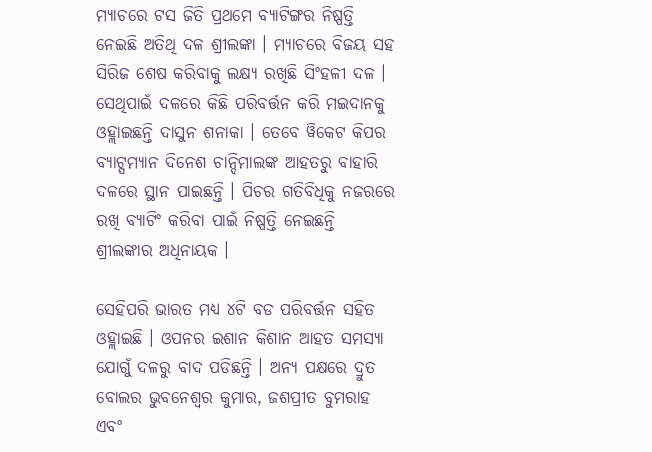ମ୍ୟାଚରେ ଟସ ଜିତି ପ୍ରଥମେ ବ୍ୟାଟିଙ୍ଗର ନିଷ୍ପତ୍ତି ନେଇଛି ଅତିଥି ଦଳ ଶ୍ରୀଲଙ୍କା । ମ୍ୟାଚରେ ବିଜୟ ସହ ସିରିଜ ଶେଷ କରିବାକୁ ଲକ୍ଷ୍ୟ ରଖିଛି ସିଂହଳୀ ଦଳ । ସେଥିପାଇଁ ଦଳରେ କିଛି ପରିବର୍ତ୍ତନ କରି ମଇଦାନକୁ ଓହ୍ଲାଇଛନ୍ତି ଦାସୁନ ଶନାକା । ତେବେ ୱିକେଟ କିପର ବ୍ୟାଟ୍ସମ୍ୟାନ ଦିନେଶ ଚାନ୍ଦିମାଲଙ୍କ ଆହତରୁ ବାହାରି ଦଳରେ ସ୍ଥାନ ପାଇଛନ୍ତି । ପିଚର ଗତିବିଧିକୁ ନଜରରେ ରଖି ବ୍ୟାଟିଂ କରିବା ପାଇଁ ନିଷ୍ପତ୍ତି ନେଇଛନ୍ତି ଶ୍ରୀଲଙ୍କାର ଅଧିନାୟକ ।

ସେହିପରି ଭାରତ ମଧ୍ୟ ୪ଟି ବଡ ପରିବର୍ତ୍ତନ ସହିତ ଓହ୍ଲାଇଛି । ଓପନର ଇଶାନ କିଶାନ ଆହତ ସମସ୍ୟା ଯୋଗୁଁ ଦଳରୁ ବାଦ ପଡିଛନ୍ତି । ଅନ୍ୟ ପକ୍ଷରେ ଦ୍ରୁତ ବୋଲର ଭୁବନେଶ୍ୱର କୁମାର, ଜଶପ୍ରୀତ ବୁମରାହ ଏବଂ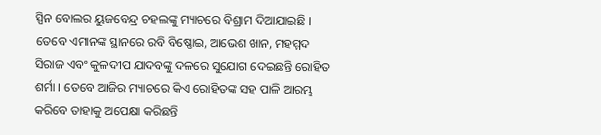ସ୍ପିନ ବୋଲର ୟୁଜବେନ୍ଦ୍ର ଚହଲଙ୍କୁ ମ୍ୟାଚରେ ବିଶ୍ରାମ ଦିଆଯାଇଛି । ତେବେ ଏମାନଙ୍କ ସ୍ଥାନରେ ରବି ବିଷ୍ଣୋଇ, ଆଭେଶ ଖାନ, ମହମ୍ମଦ ସିରାଜ ଏବଂ କୁଳଦୀପ ଯାଦବଙ୍କୁ ଦଳରେ ସୁଯୋଗ ଦେଇଛନ୍ତି ରୋହିତ ଶର୍ମା । ତେବେ ଆଜିର ମ୍ୟାଚରେ କିଏ ରୋହିତଙ୍କ ସହ ପାଳି ଆରମ୍ଭ କରିବେ ତାହାକୁ ଅପେକ୍ଷା କରିଛନ୍ତି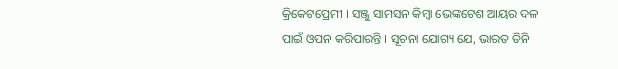କ୍ରିକେଟପ୍ରେମୀ । ସଞ୍ଜୁ ସାମସନ କିମ୍ବା ଭେଙ୍କଟେଶ ଆୟର ଦଳ ପାଇଁ ଓପନ କରିପାରନ୍ତି । ସୂଚନା ଯୋଗ୍ୟ ଯେ, ଭାରତ ତିନି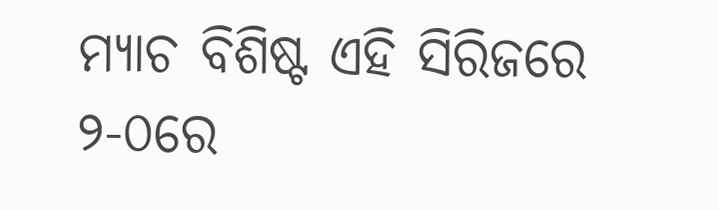ମ୍ୟାଚ ବିଶିଷ୍ଟ ଏହି ସିରିଜରେ ୨-୦ରେ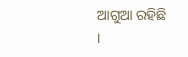ଆଗୁଆ ରହିଛି ।